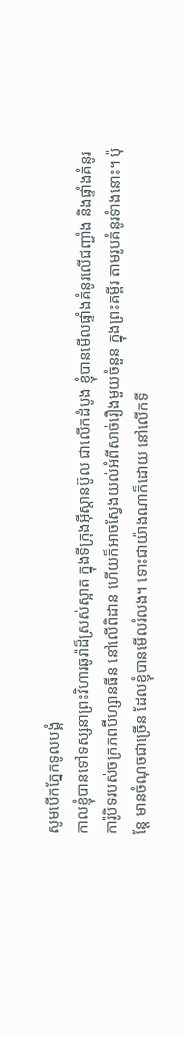សូមបើកភ្នែកទូលបង្គំ
កាលខ្ញុំបានទៅទស្សនាព្រះវិហារឆូរ៉ាដ៏ស្រស់ស្អាត ក្នុងទីក្រុងអ៊ីស្តានប៊ូល ជាលើកដំបូង ខ្ញុំបានមើលផ្ទាំងគំនូរលើជញ្ជាំង និងផ្ទាំងគំនូរការ៉ូបិទរបស់ចក្រភពប៊ីហ្សានធីន នៅលើពិដាន ហើយក៏អាចស្វែងយល់អំពីសាច់រឿងមួយចំនួន ក្នុងព្រះគម្ពីរ តាមរូបគំនូរទំាងនោះ។ ប៉ុន្តែ មានចំណុចជាច្រើន ដែលខ្ញុំបានមើលរំលង។ ទោះជាយ៉ាងណាក៏ដោយ នៅលើកទី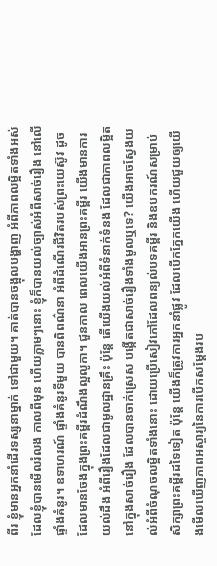ពីរ ខ្ញុំមានអ្នកនាំដើរទស្សនាម្នាក់ ទៅជាមួយ។ គាត់បានចង្អុលបង្ហាញ អំពីភាពលម្អិតទាំងអស់ ដែលខ្ញុំបានមើលរំលង កាលពីមុន ហើយភ្លាមៗនោះ ខ្ញុំក៏បានយល់ច្បាស់អំពីសាច់រឿង នៅលើផ្ទាំងគំនូរ។ ឧទាហរណ៍ ផ្ទាំងគំនូរទីមួយ បានពិពណ៌នា អំពីដំណើរជីវិតរបស់ព្រះយេស៊ូវ ដូចដែលមានចែងក្នុងព្រះគម្ពីរដំណឹងល្អលូកា។ ជួនកាល ពេលយើងអានព្រះគម្ពីរ យើងមានការយល់ដឹង អំពីរឿងដែលជាមូលដ្ឋានគ្រឹះ ប៉ុន្តែ តើយើងយល់អំពីទំនាក់ទំនង ដែលជាភាពលម្អិតនៅក្នុងសាច់រឿង ដែលបានចាក់ស្រេស បង្កើតជាសាច់រឿងទាំងមូលឬទេ? យើងអាចស្វែងយល់អំពីចំណុចលម្អិតទាំងនោះ ដោយប្រើសៀវភៅដែលពន្យល់បទគម្ពីរ និងឧបករណ៍សម្រាប់សិក្សាព្រះគម្ពីរដទៃទៀត ប៉ុន្តែ យើងក៏ត្រូវការអ្នកនាំផ្លូវ ដែលបើកភ្នែកយើង ហើយជួយឲ្យយើងមើលឃើញភាពអស្ចារ្យនៃការបើកសម្តែងរប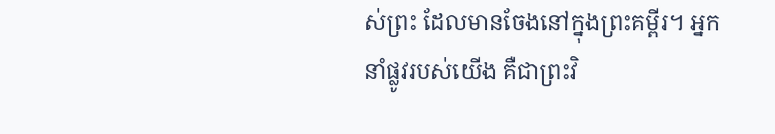ស់ព្រះ ដែលមានចែងនៅក្នុងព្រះគម្ពីរ។ អ្នកនាំផ្លូវរបស់យើង គឺជាព្រះវិ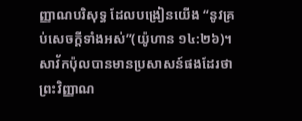ញ្ញាណបរិសុទ្ធ ដែលបង្រៀនយើង “នូវគ្រប់សេចក្តីទាំងអស់”(យ៉ូហាន ១៤:២៦)។ សាវ័កប៉ុលបានមានប្រសាសន៍ផងដែរថា ព្រះវិញ្ញាណ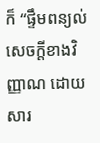ក៏ “ផ្ទឹមពន្យល់សេចក្តីខាងវិញ្ញាណ ដោយសារ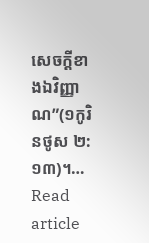សេចក្តីខាងឯវិញ្ញាណ”(១កូរិនថូស ២:១៣)។…
Read article